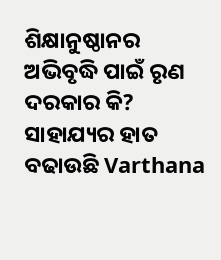ଶିକ୍ଷାନୁଷ୍ଠାନର ଅଭିବୃଦ୍ଧି ପାଇଁ ରୃଣ ଦରକାର କି? ସାହାଯ୍ୟର ହାତ ବଢାଉଛି Varthana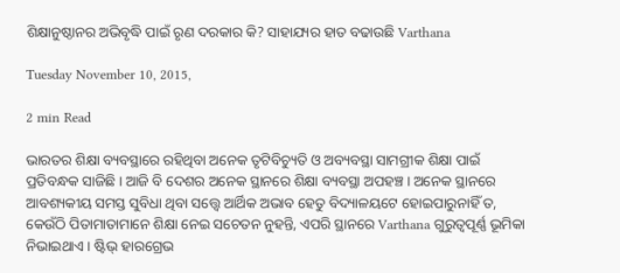ଶିକ୍ଷାନୁଷ୍ଠାନର ଅଭିବୃଦ୍ଧି ପାଇଁ ରୃଣ ଦରକାର କି? ସାହାଯ୍ୟର ହାତ ବଢାଉଛି Varthana

Tuesday November 10, 2015,

2 min Read

ଭାରତର ଶିକ୍ଷା ବ୍ୟବସ୍ଥାରେ ରହିଥିବା ଅନେକ ତୃଟିବିଚ୍ୟୁତି ଓ ଅବ୍ୟବସ୍ଥା ସାମଗ୍ରୀକ ଶିକ୍ଷା ପାଇଁ ପ୍ରତିବନ୍ଧକ ସାଜିଛି । ଆଜି ବି ଦେଶର ଅନେକ ସ୍ଥାନରେ ଶିକ୍ଷା ବ୍ୟବସ୍ଥା ଅପହଞ୍ଚ । ଅନେକ ସ୍ଥାନରେ ଆବଶ୍ୟକୀୟ ସମସ୍ତ ସୁବିଧା ଥିବା ସତ୍ତ୍ୱେ ଆର୍ଥିକ ଅଭାବ ହେତୁ ବିଦ୍ୟାଳୟଟେ ହୋଇପାରୁନାହିଁ ତ, କେଉଁଠି ପିତାମାତାମାନେ ଶିକ୍ଷା ନେଇ ସଚେତନ ନୁହନ୍ତି, ଏପରି ସ୍ଥାନରେ Varthana ଗୁରୁତ୍ୱପୂର୍ଣ୍ଣ ଭୂମିକା ନିଭାଇଥାଏ । ଷ୍ଟିଭ୍ ହାରଗ୍ରେଭ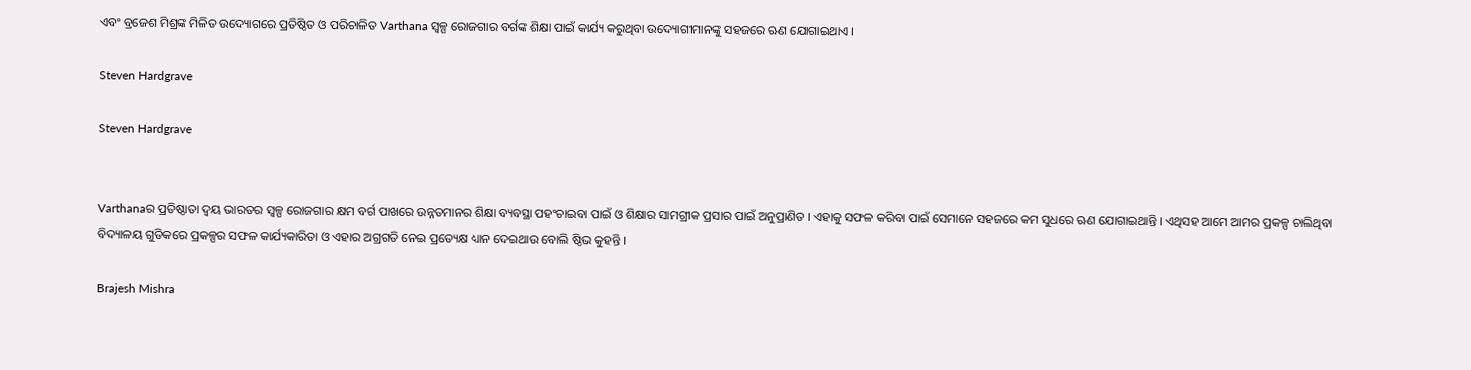ଏବଂ ବ୍ରଜେଶ ମିଶ୍ରଙ୍କ ମିଳିତ ଉଦ୍ୟୋଗରେ ପ୍ରତିଷ୍ଠିତ ଓ ପରିଚାଳିତ Varthana ସ୍ୱଳ୍ପ ରୋଜଗାର ବର୍ଗଙ୍କ ଶିକ୍ଷା ପାଇଁ କାର୍ଯ୍ୟ କରୁଥିବା ଉଦ୍ୟୋଗୀମାନଙ୍କୁ ସହଜରେ ଋଣ ଯୋଗାଇଥାଏ ।

Steven Hardgrave

Steven Hardgrave


Varthanaର ପ୍ରତିଷ୍ଠାତା ଦ୍ୱୟ ଭାରତର ସ୍ୱଳ୍ପ ରୋଜଗାର କ୍ଷମ ବର୍ଗ ପାଖରେ ଉନ୍ନତମାନର ଶିକ୍ଷା ବ୍ୟବସ୍ଥା ପହଂଚାଇବା ପାଇଁ ଓ ଶିକ୍ଷାର ସାମଗ୍ରୀକ ପ୍ରସାର ପାଇଁ ଅନୁପ୍ରାଣିତ । ଏହାକୁ ସଫଳ କରିବା ପାଇଁ ସେମାନେ ସହଜରେ କମ ସୁଧରେ ଋଣ ଯୋଗାଇଥାନ୍ତି । ଏଥିସହ ଆମେ ଆମର ପ୍ରକଳ୍ପ ଚାଲିଥିବା ବିଦ୍ୟାଳୟ ଗୁଡିକରେ ପ୍ରକଳ୍ପର ସଫଳ କାର୍ଯ୍ୟକାରିତା ଓ ଏହାର ଅଗ୍ରଗତି ନେଇ ପ୍ରତ୍ୟେକ୍ଷ ଧ୍ୟାନ ଦେଇଥାଉ ବୋଲି ଷ୍ଠିଭ କୁହନ୍ତି ।

Brajesh Mishra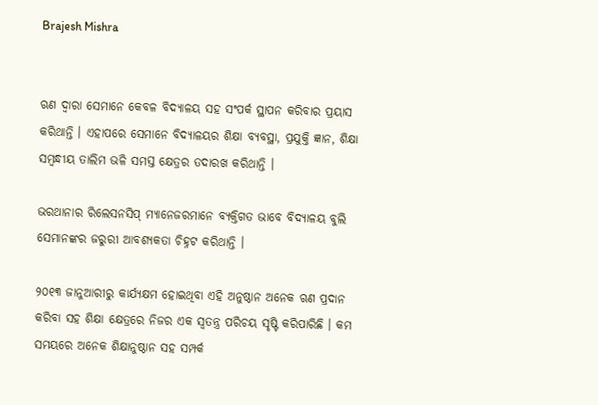Brajesh Mishra


ଋଣ ଦ୍ୱାରା ସେମାନେ କେବଳ ବିଦ୍ୟାଳୟ ସହ ସଂପର୍କ ସ୍ଥାପନ କରିବାର ପ୍ରୟାସ କରିଥାନ୍ତି । ଏହାପରେ ସେମାନେ ବିଦ୍ୟାଳୟର ଶିକ୍ଷା ବ୍ୟବସ୍ଥା, ପ୍ରଯୁକ୍ତି ଜ୍ଞାନ, ଶିକ୍ଷା ସମ୍ବନ୍ଧୀୟ ତାଲିମ ଭଳି ସମସ୍ତ କ୍ଷେତ୍ରର ତଦାରଖ କରିଥାନ୍ତି ।

ଭରଥାନାର ରିଲେସନସିପ୍ ମ୍ୟାନେଜରମାନେ ବ୍ୟକ୍ତିଗତ ଭାବେ ବିଦ୍ୟାଳୟ ବୁଲି ସେମାନଙ୍କର ଜରୁରୀ ଆବଶ୍ୟକତା ଚିହ୍ନଟ କରିଥାନ୍ତି ।

୨୦୧୩ ଜାନୁଆରୀରୁ କାର୍ଯ୍ୟକ୍ଷମ ହୋଇଥିବା ଏହି ଅନୁଷ୍ଠାନ ଅନେକ ଋଣ ପ୍ରଦାନ କରିବା ସହ ଶିକ୍ଷା କ୍ଷେତ୍ରରେ ନିଜର ଏକ ସ୍ୱତନ୍ତ୍ର ପରିଚୟ ସୃଷ୍ଟି କରିପାରିଛି । କମ ସମୟରେ ଅନେକ ଶିକ୍ଷାନୁଷ୍ଠାନ ସହ ସମ୍ପର୍କ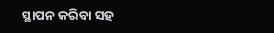ସ୍ଥାପନ କରିବା ସହ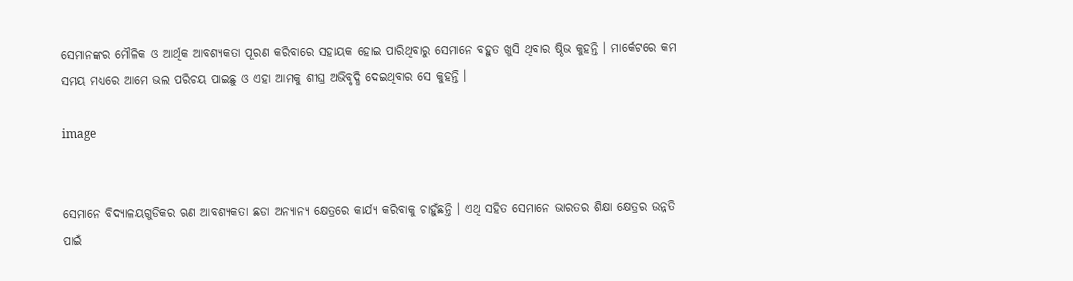ସେମାନଙ୍କର ମୌଳିକ ଓ ଆର୍ଥିକ ଆବଶ୍ୟକତା ପୂରଣ କରିବାରେ ସହାୟକ ହୋଇ ପାରିଥିବାରୁ ସେମାନେ ବହୁତ ଖୁସି ଥିବାର ଷ୍ଠିଭ କୁହନ୍ତି । ମାର୍କେଟରେ କମ ସମୟ ମଧ୍ୟରେ ଆମେ ଭଲ ପରିଚୟ ପାଇଛୁ ଓ ଏହା ଆମକୁ ଶୀଘ୍ର ଅଭିବୃଦ୍ଧି ଦେଇଥିବାର ସେ କୁହନ୍ତି ।

image


ସେମାନେ ବିଦ୍ୟାଳୟଗୁଡିକର ଋଣ ଆବଶ୍ୟକତା ଛଡା ଅନ୍ୟାନ୍ୟ କ୍ଷେତ୍ରରେ କାର୍ଯ୍ୟ କରିବାକୁ ଚାହୁଁଛନ୍ତି । ଏଥି ସହିତ ସେମାନେ ଭାରତର ଶିକ୍ଷା କ୍ଷେତ୍ରର ଉନ୍ନତି ପାଇଁ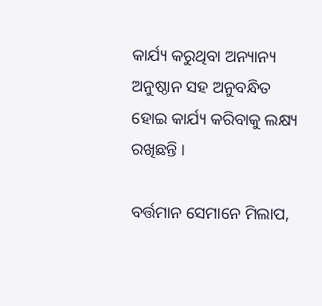କାର୍ଯ୍ୟ କରୁଥିବା ଅନ୍ୟାନ୍ୟ ଅନୁଷ୍ଠାନ ସହ ଅନୁବନ୍ଧିତ ହୋଇ କାର୍ଯ୍ୟ କରିବାକୁ ଲକ୍ଷ୍ୟ ରଖିଛନ୍ତି ।

ବର୍ତ୍ତମାନ ସେମାନେ ମିଲାପ,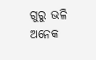ଗୁରୁ ଭଳି ଅନେକ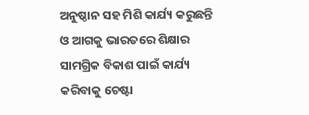ଅନୁଷ୍ଠାନ ସହ ମିଶି କାର୍ଯ୍ୟ କରୁଛନ୍ତି ଓ ଆଗକୁ ଭାରତରେ ଶିକ୍ଷାର ସାମଗ୍ରିକ ବିକାଶ ପାଇଁ କାର୍ଯ୍ୟ କରିବାକୁ ଚେଷ୍ଟା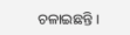ଚଳାଇଛନ୍ତି ।